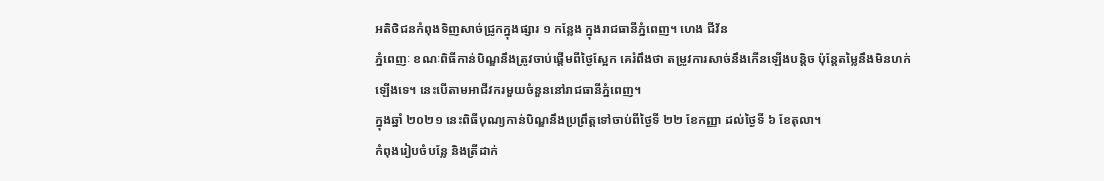អតិថិជនកំពុងទិញសាច់ជ្រូកក្នុងផ្សារ ១ កន្លែង ក្នុងរាជធានីភ្នំពេញ។ ហេង ជីវ័ន
ភ្នំពេញៈ ខណៈពិធីកាន់បិណ្ឌនឹងត្រូវចាប់ផ្តើមពីថ្ងៃស្អែក គេរំពឹងថា តម្រូវការសាច់នឹងកើនឡើងបន្តិច ប៉ុន្តែតម្លៃនឹងមិនហក់ឡើងទេ។ នេះបើតាមអាជីវករមួយចំនួននៅរាជធានីភ្នំពេញ។
ក្នុងឆ្នាំ ២០២១ នេះពិធីបុណ្យកាន់បិណ្ឌនឹងប្រព្រឹត្តទៅចាប់ពីថ្ងៃទី ២២ ខែកញ្ញា ដល់ថ្ងៃទី ៦ ខែតុលា។
កំពុងរៀបចំបន្លែ និងត្រីដាក់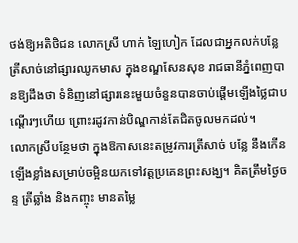ថង់ឱ្យអតិថិជន លោកស្រី ហាក់ ឡៃហៀក ដែលជាអ្នកលក់បន្លែត្រីសាច់នៅផ្សារឈូកមាស ក្នុងខណ្ឌសែនសុខ រាជធានីភ្នំពេញបានឱ្យដឹងថា ទំនិញនៅផ្សារនេះមួយចំនួនបានចាប់ផ្តើមឡើងថ្លៃជាបណ្តើរៗហើយ ព្រោះរដូវកាន់បិណ្ឌកាន់តែជិតចូលមកដល់។
លោកស្រីបន្ថែមថា ក្នុងឱកាសនេះតម្រូវការត្រីសាច់ បន្លែ នឹងកើនឡើងខ្លាំងសម្រាប់ចម្អិនយកទៅវត្តប្រគេនព្រះសង្ឃ។ គិតត្រឹមថ្ងៃចន្ទ ត្រីឆ្លាំង និងកញ្ចុះ មានតម្លៃ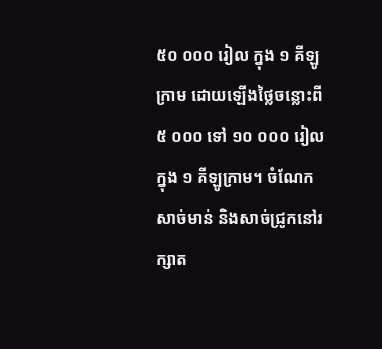៥០ ០០០ រៀល ក្នុង ១ គីឡូក្រាម ដោយឡើងថ្លៃចន្លោះពី ៥ ០០០ ទៅ ១០ ០០០ រៀល ក្នុង ១ គីឡូក្រាម។ ចំណែកសាច់មាន់ និងសាច់ជ្រូកនៅរក្សាត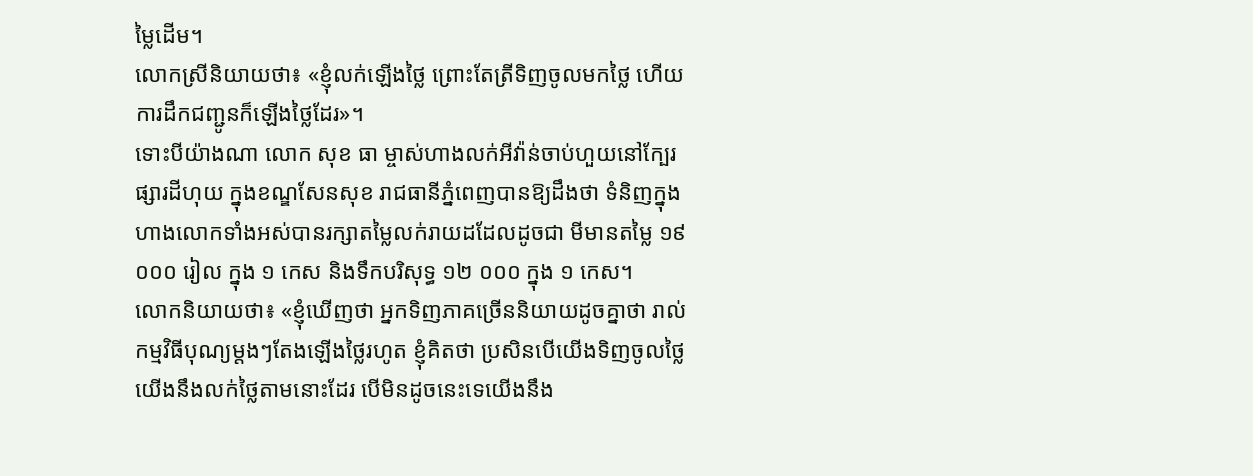ម្លៃដើម។
លោកស្រីនិយាយថា៖ «ខ្ញុំលក់ឡើងថ្លៃ ព្រោះតែត្រីទិញចូលមកថ្លៃ ហើយការដឹកជញ្ជូនក៏ឡើងថ្លៃដែរ»។
ទោះបីយ៉ាងណា លោក សុខ ធា ម្ចាស់ហាងលក់អីវ៉ាន់ចាប់ហួយនៅក្បែរផ្សារដីហុយ ក្នុងខណ្ឌសែនសុខ រាជធានីភ្នំពេញបានឱ្យដឹងថា ទំនិញក្នុងហាងលោកទាំងអស់បានរក្សាតម្លៃលក់រាយដដែលដូចជា មីមានតម្លៃ ១៩ ០០០ រៀល ក្នុង ១ កេស និងទឹកបរិសុទ្ធ ១២ ០០០ ក្នុង ១ កេស។
លោកនិយាយថា៖ «ខ្ញុំឃើញថា អ្នកទិញភាគច្រើននិយាយដូចគ្នាថា រាល់កម្មវិធីបុណ្យម្តងៗតែងឡើងថ្លៃរហូត ខ្ញុំគិតថា ប្រសិនបើយើងទិញចូលថ្លៃ យើងនឹងលក់ថ្លៃតាមនោះដែរ បើមិនដូចនេះទេយើងនឹង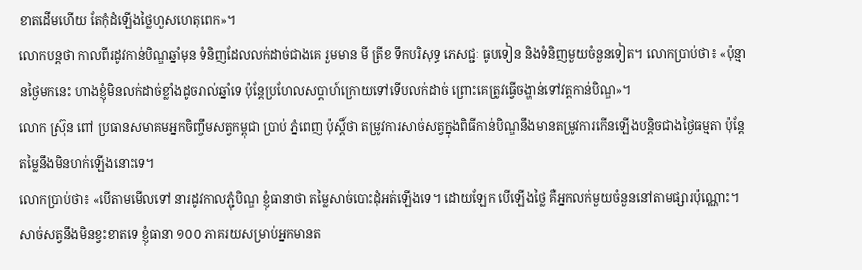ខាតដើមហើយ តែកុំដំឡើងថ្លៃហួសហេតុពេក»។
លោកបន្តថា កាលពីរដូវកាន់បិណ្ឌឆ្នាំមុន ទំនិញដែលលក់ដាច់ជាងគេ រួមមាន មី ត្រីខ ទឹកបរិសុទ្ធ ភេសជ្ជៈ ធូបទៀន និងទំនិញមួយចំនួនទៀត។ លោកប្រាប់ថា៖ «ប៉ុន្មានថ្ងៃមកនេះ ហាងខ្ញុំមិនលក់ដាច់ខ្លាំងដូចរាល់ឆ្នាំទេ ប៉ុន្តែប្រហែលសប្តាហ៍ក្រោយទៅទើបលក់ដាច់ ព្រោះគេត្រូវធ្វើចង្ហាន់ទៅវត្តកាន់បិណ្ឌ»។
លោក ស្រ៊ុន ពៅ ប្រធានសមាគមអ្នកចិញ្ចឹមសត្វកម្ពុជា ប្រាប់ ភ្នំពេញ ប៉ុស្តិ៍ថា តម្រូវការសាច់សត្វក្នុងពិធីកាន់បិណ្ឌនឹងមានតម្រូវការកើនឡើងបន្តិចជាងថ្ងៃធម្មតា ប៉ុន្តែតម្លៃនឹងមិនហក់ឡើងនោះទេ។
លោកប្រាប់ថា៖ «បើតាមមើលទៅ នារដូវកាលភ្ជុំបិណ្ឌ ខ្ញុំធានាថា តម្លៃសាច់បោះដុំអត់ឡើងទេ។ ដោយឡែក បើឡើងថ្លៃ គឺអ្នកលក់មួយចំនួននៅតាមផ្សារប៉ុណ្ណោះ។ សាច់សត្វនឹងមិនខ្វះខាតទេ ខ្ញុំធានា ១០០ ភាគរយសម្រាប់អ្នកមានត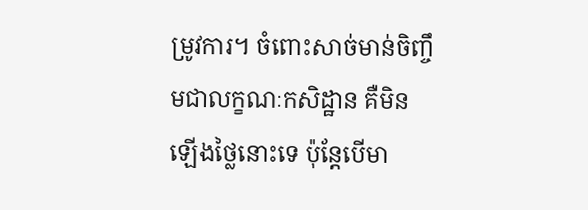ម្រូវការ។ ចំពោះសាច់មាន់ចិញ្ចឹមជាលក្ខណៈកសិដ្ឋាន គឺមិនឡើងថ្លៃនោះទេ ប៉ុន្តែបើមា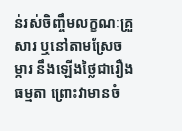ន់រស់ចិញ្ចឹមលក្ខណៈគ្រួសារ ឬនៅតាមស្រែចម្ការ នឹងឡើងថ្លៃជារឿងធម្មតា ព្រោះវាមានចំ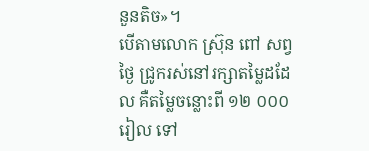នួនតិច»។
បើតាមលោក ស្រ៊ុន ពៅ សព្វថ្ងៃ ជ្រូករស់នៅរក្សាតម្លៃដដែល គឺតម្លៃចន្លោះពី ១២ ០០០ រៀល ទៅ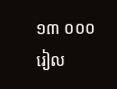១៣ ០០០ រៀល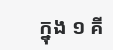ក្នុង ១ គី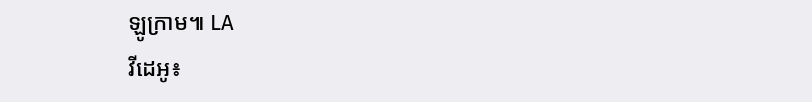ឡូក្រាម៕ LA
វីដេអូ៖